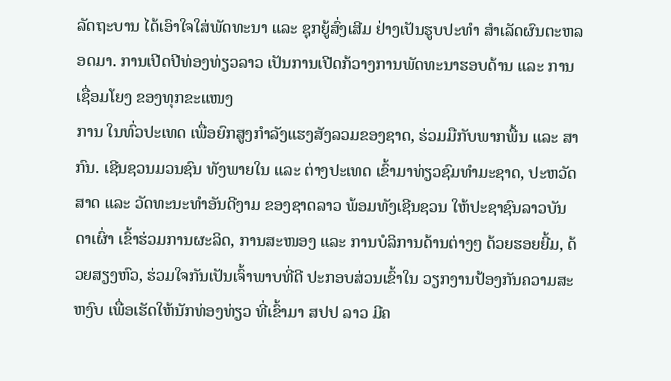ລັດຖະບານ ໄດ້ເອົາໃຈໃສ່ພັດທະນາ ແລະ ຊຸກຍູ້ສົ່ງເສີມ ຢ່າງເປັນຮູບປະທຳ ສຳເລັດຜົນຕະຫລອດມາ. ການເປີດປີທ່ອງທ່ຽວລາວ ເປັນການເປີດກ້ວາງການພັດທະນາຮອບດ້ານ ແລະ ການເຊື່ອມໂຍງ ຂອງທຸກຂະແໜງ
ການ ໃນທົ່ວປະເທດ ເພື່ອຍົກສູງກຳລັງແຮງສັງລວມຂອງຊາດ, ຮ່ວມມືກັບພາກພື້ນ ແລະ ສາກົນ. ເຊີນຊວນມວນຊົນ ທັງພາຍໃນ ແລະ ຕ່າງປະເທດ ເຂົ້າມາທ່ຽວຊົມທຳມະຊາດ, ປະຫວັດສາດ ແລະ ວັດທະນະທຳອັນດີງາມ ຂອງຊາດລາວ ພ້ອມທັງເຊີນຊວນ ໃຫ້ປະຊາຊົນລາວບັນດາເຜົ່າ ເຂົ້າຮ່ວມການຜະລິດ, ການສະໜອງ ແລະ ການບໍລິການດ້ານຕ່າງໆ ດ້ວຍຮອຍຍີ້ມ, ດ້ວຍສຽງຫົວ, ຮ່ວມໃຈກັນເປັນເຈົ້າພາບທີ່ດີ ປະກອບສ່ວນເຂົ້າໃນ ວຽກງານປ້ອງກັນຄວາມສະຫງົບ ເພື່ອເຮັດໃຫ້ນັກທ່ອງທ່ຽວ ທີ່ເຂົ້າມາ ສປປ ລາວ ມີຄ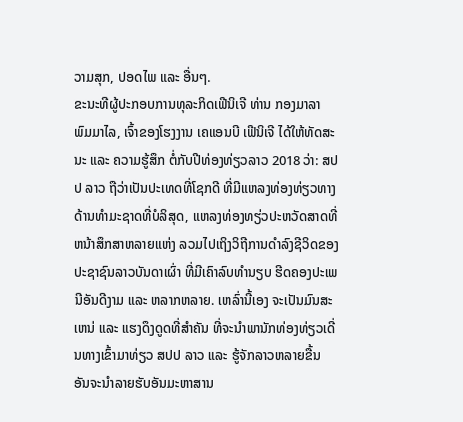ວາມສຸກ, ປອດໄພ ແລະ ອື່ນໆ.
ຂະນະທີຜູ້ປະກອບການທຸລະກິດເຟີນິເຈີ ທ່ານ ກອງມາລາ ພົມມາໄລ, ເຈົ້າຂອງໂຮງງານ ເຄແອນບີ ເຟີນິເຈີ ໄດ້ໃຫ້ທັດສະນະ ແລະ ຄວາມຮູ້ສຶກ ຕໍ່ກັບປີທ່ອງທ່ຽວລາວ 2018 ວ່າ: ສປປ ລາວ ຖືວ່າເປັນປະເທດທີ່ໂຊກດີ ທີ່ມີແຫລງທ່ອງທ່ຽວທາງດ້ານທຳມະຊາດທີ່ບໍລິສຸດ, ແຫລງທ່ອງທຽ່ວປະຫວັດສາດທີ່ຫນ້າສຶກສາຫລາຍແຫ່ງ ລວມໄປເຖິງວິຖີການດຳລົງຊີວິດຂອງປະຊາຊົນລາວບັນດາເຜົ່າ ທີ່ມີເຄົາລົບທຳນຽບ ຮີດຄອງປະເພນີອັນດີງາມ ແລະ ຫລາກຫລາຍ. ເຫລົ່ານີ້ເອງ ຈະເປັນມົນສະເຫນ່ ແລະ ແຮງດຶງດູດທີ່ສຳຄັນ ທີ່ຈະນຳພານັກທ່ອງທ່ຽວເດີ່ນທາງເຂົ້າມາທ່ຽວ ສປປ ລາວ ແລະ ຮູ້ຈັກລາວຫລາຍຂື້ນ ອັນຈະນຳລາຍຮັບອັນມະຫາສານ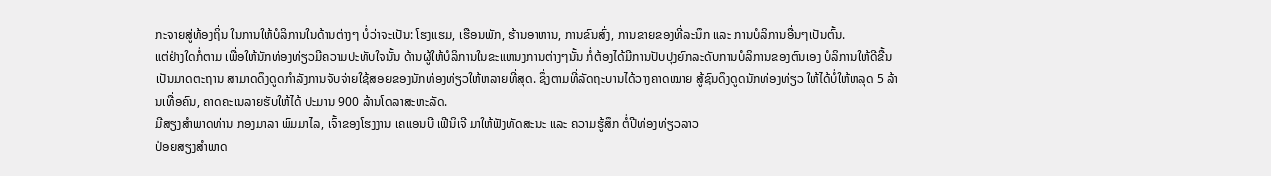ກະຈາຍສູ່ທ້ອງຖິ່ນ ໃນການໃຫ້ບໍລິການໃນດ້ານຕ່າງໆ ບໍ່ວ່າຈະເປັນ: ໂຮງແຮມ, ເຮືອນພັກ, ຮ້ານອາຫານ, ການຂົນສົ່ງ, ການຂາຍຂອງທີ່ລະນຶກ ແລະ ການບໍລິການອື່ນໆເປັນຕົ້ນ.
ແຕ່ຢ່າງໃດກໍ່ຕາມ ເພື່ອໃຫ້ນັກທ່ອງທ່ຽວມີຄວາມປະທັບໃຈນັ້ນ ດ້ານຜູ້ໃຫ້ບໍລິການໃນຂະແຫນງການຕ່າງໆນັ້ນ ກໍ່ຕ້ອງໄດ້ມີການປັບປຸງຍົກລະດັບການບໍລິການຂອງຕົນເອງ ບໍລິການໃຫ້ດີຂື້ນເປັນມາດຕະຖານ ສາມາດດຶງດູດກຳລັງການຈັບຈ່າຍໃຊ້ສອຍຂອງນັກທ່ອງທ່ຽວໃຫ້ຫລາຍທີ່ສຸດ. ຊຶ່ງຕາມທີ່ລັດຖະບານໄດ້ວາງຄາດໝາຍ ສູ້ຊົນດຶງດູດນັກທ່ອງທ່ຽວ ໃຫ້ໄດ້ບໍ່ໃຫ້ຫລຸດ 5 ລ້ານເທື່ອຄົນ, ຄາດຄະເນລາຍຮັບໃຫ້ໄດ້ ປະມານ 900 ລ້ານໂດລາສະຫະລັດ.
ມີສຽງສຳພາດທ່ານ ກອງມາລາ ພົມມາໄລ, ເຈົ້າຂອງໂຮງງານ ເຄແອນບີ ເຟີນິເຈີ ມາໃຫ້ຟັງທັດສະນະ ແລະ ຄວາມຮູ້ສຶກ ຕໍ່ປີທ່ອງທ່ຽວລາວ
ປ່ອຍສຽງສໍາພາດ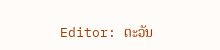Editor: ຕະວັນ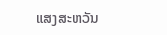ແສງສະຫວັນ